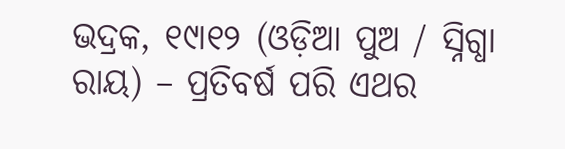ଭଦ୍ରକ, ୧୯ା୧୨ (ଓଡ଼ିଆ ପୁଅ / ସ୍ନିଗ୍ଧା ରାୟ) – ପ୍ରତିବର୍ଷ ପରି ଏଥର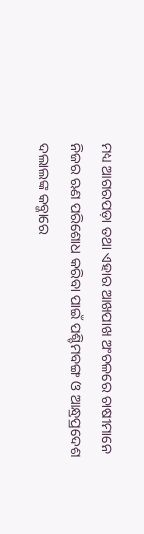ମଧ୍ୟ ଆଗରପଡ଼ା ତଥା ଏହାର ଆଖପାଖ ଅଂଚଳରେ ଚାଷୀମାନେ ନିଜର ଋଣ ପରିଶୋଧ କରିବା ପାଇଁ ପଶ୍ଚିମବଙ୍ଗ ଓ ଆନ୍ଧ୍ରପ୍ରଦେଶ ଦଲାଲଙ୍କ କବ୍ଜାରେ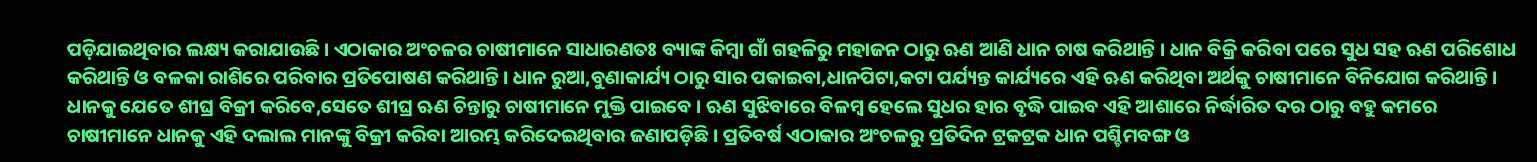ପଡ଼ିଯାଇଥିବାର ଲକ୍ଷ୍ୟ କରାଯାଉଛି । ଏଠାକାର ଅଂଚଳର ଚାଷୀମାନେ ସାଧାରଣତଃ ବ୍ୟାଙ୍କ କିମ୍ବା ଗାଁ ଗହଳିରୁ ମହାଜନ ଠାରୁ ଋଣ ଆଣି ଧାନ ଚାଷ କରିଥାନ୍ତି । ଧାନ ବିକ୍ରି କରିବା ପରେ ସୁଧ ସହ ଋଣ ପରିଶୋଧ କରିଥାନ୍ତି ଓ ବଳକା ରାଶିରେ ପରିବାର ପ୍ରତିପୋଷଣ କରିଥାନ୍ତି । ଧାନ ରୁଆ,ବୁଣାକାର୍ଯ୍ୟ ଠାରୁ ସାର ପକାଇବା,ଧାନପିଟା,କଟା ପର୍ଯ୍ୟନ୍ତ କାର୍ଯ୍ୟରେ ଏହି ଋଣ କରିଥିବା ଅର୍ଥକୁ ଚାଷୀମାନେ ବିନିଯୋଗ କରିଥାନ୍ତି । ଧାନକୁ ଯେତେ ଶୀଘ୍ର ବିକ୍ରୀ କରିବେ,ସେତେ ଶୀଘ୍ର ଋଣ ଚିନ୍ତାରୁ ଚାଷୀମାନେ ମୁକ୍ତି ପାଇବେ । ଋଣ ସୁଝିବାରେ ବିଳମ୍ବ ହେଲେ ସୁଧର ହାର ବୃଦ୍ଧି ପାଇବ ଏହି ଆଶାରେ ନିର୍ଦ୍ଧାରିତ ଦର ଠାରୁ ବହୁ କମରେ ଚାଷୀମାନେ ଧାନକୁ ଏହି ଦଲାଲ ମାନଙ୍କୁ ବିକ୍ରୀ କରିବା ଆରମ୍ଭ କରିଦେଇଥିବାର ଜଣାପଡ଼ିଛି । ପ୍ରତିବର୍ଷ ଏଠାକାର ଅଂଚଳରୁ ପ୍ରତିଦିନ ଟ୍ରକଟ୍ରକ ଧାନ ପଶ୍ଚିମବଙ୍ଗ ଓ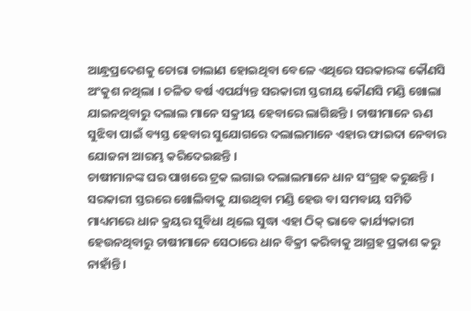ଆନ୍ଧ୍ରପ୍ରଦେଶକୁ ଚୋରା ଚାଲାଣ ହୋଇଥିବା ବେଳେ ଏଥିରେ ସରକାରଙ୍କ କୌଣସି ଅଂକୁଶ ନଥିଲା । ଚଳିତ ବର୍ଷ ଏପର୍ଯ୍ୟନ୍ତ ସରକାରୀ ସ୍ତରୀୟ କୌଣସି ମଣ୍ଡି ଖୋଲା ଯାଇନଥିବାରୁ ଦଲାଲ ମାନେ ସକ୍ରୀୟ ହେବାରେ ଲାଗିଛନ୍ତି । ଚାଷୀମାନେ ଋଣ ସୁଝିବା ପାଇଁ ବ୍ୟସ୍ତ ହେବାର ସୁଯୋଗରେ ଦଲାଲମାନେ ଏହାର ଫାଇଦା ନେବାର ଯୋଜନା ଆରମ୍ଭ କରିଦେଇଛନ୍ତି ।
ଚାଷୀମାନଙ୍କ ଘର ପାଖରେ ଟ୍ରକ ଲଗାଇ ଦଲାଲମାନେ ଧାନ ସଂଗ୍ରହ କରୁଛନ୍ତି । ସରକାରୀ ସ୍ତରରେ ଖୋଲିବାକୁ ଯାଉଥିବା ମଣ୍ଡି ହେଉ ବା ସମବାୟ ସମିତି ମାଧ୍ୟମରେ ଧାନ କ୍ରୟର ସୁବିଧା ଥିଲେ ସୁଦ୍ଧା ଏହା ଠିକ୍ ଭାବେ କାର୍ଯ୍ୟକାରୀ ହେଉନଥିବାରୁ ଚାଷୀମାନେ ସେଠାରେ ଧାନ ବିକ୍ରୀ କରିବାକୁ ଆଗ୍ରହ ପ୍ରକାଶ କରୁ ନାହାଁନ୍ତି ।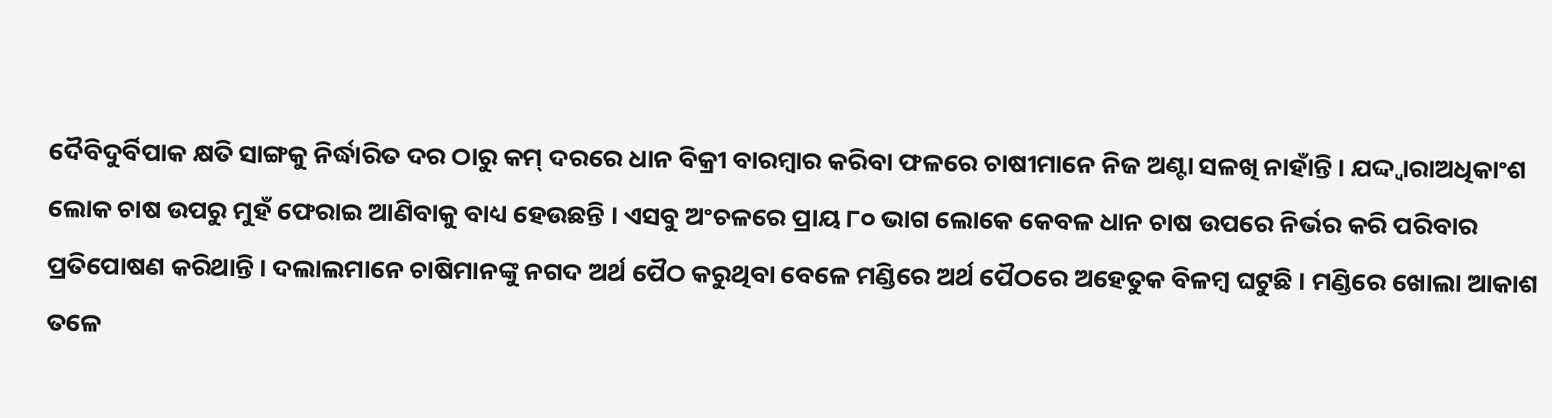ଦୈବିଦୁର୍ବିପାକ କ୍ଷତି ସାଙ୍ଗକୁ ନିର୍ଦ୍ଧାରିତ ଦର ଠାରୁ କମ୍ ଦରରେ ଧାନ ବିକ୍ରୀ ବାରମ୍ବାର କରିବା ଫଳରେ ଚାଷୀମାନେ ନିଜ ଅଣ୍ଟା ସଳଖି ନାହାଁନ୍ତି । ଯଦ୍ଦ୍ୱାରାଅଧିକାଂଶ ଲୋକ ଚାଷ ଉପରୁ ମୁହଁ ଫେରାଇ ଆଣିବାକୁ ବାଧ୍ୟ ହେଉଛନ୍ତି । ଏସବୁ ଅଂଚଳରେ ପ୍ରାୟ ୮୦ ଭାଗ ଲୋକେ କେବଳ ଧାନ ଚାଷ ଉପରେ ନିର୍ଭର କରି ପରିବାର ପ୍ରତିପୋଷଣ କରିଥାନ୍ତି । ଦଲାଲମାନେ ଚାଷିମାନଙ୍କୁ ନଗଦ ଅର୍ଥ ପୈଠ କରୁଥିବା ବେଳେ ମଣ୍ଡିରେ ଅର୍ଥ ପୈଠରେ ଅହେତୁକ ବିଳମ୍ବ ଘଟୁଛି । ମଣ୍ଡିରେ ଖୋଲା ଆକାଶ ତଳେ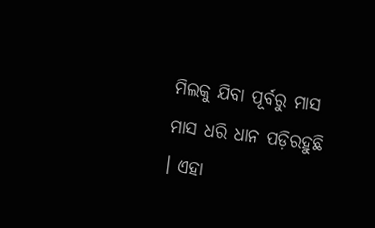ମିଲକୁ ଯିବା ପୂର୍ବରୁ ମାସ ମାସ ଧରି ଧାନ ପଡ଼ିରହୁଛି । ଏହା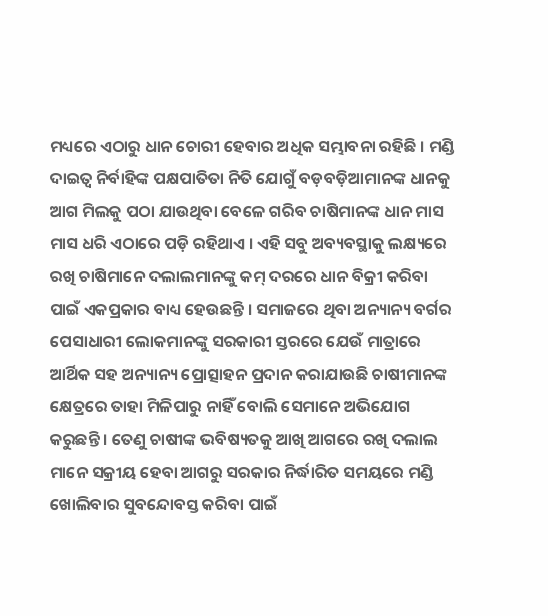ମଧ୍ୟରେ ଏଠାରୁ ଧାନ ଚୋରୀ ହେବାର ଅଧିକ ସମ୍ଭାବନା ରହିଛି । ମଣ୍ଡି ଦାଇତ୍ୱ ନିର୍ବାହିଙ୍କ ପକ୍ଷପାତିତା ନିତି ଯୋଗୁଁ ବଡ଼ବଡ଼ିଆମାନଙ୍କ ଧାନକୁ ଆଗ ମିଲକୁ ପଠା ଯାଉଥିବା ବେଳେ ଗରିବ ଚାଷିମାନଙ୍କ ଧାନ ମାସ ମାସ ଧରି ଏଠାରେ ପଡ଼ି ରହିଥାଏ । ଏହି ସବୁ ଅବ୍ୟବସ୍ଥାକୁ ଲକ୍ଷ୍ୟରେ ରଖି ଚାଷିମାନେ ଦଲାଲମାନଙ୍କୁ କମ୍ ଦରରେ ଧାନ ବିକ୍ରୀ କରିବା ପାଇଁ ଏକପ୍ରକାର ବାଧ୍ୟ ହେଉଛନ୍ତି । ସମାଜରେ ଥିବା ଅନ୍ୟାନ୍ୟ ବର୍ଗର ପେସାଧାରୀ ଲୋକମାନଙ୍କୁ ସରକାରୀ ସ୍ତରରେ ଯେଉଁ ମାତ୍ରାରେ ଆର୍ଥିକ ସହ ଅନ୍ୟାନ୍ୟ ପ୍ରୋତ୍ସାହନ ପ୍ରଦାନ କରାଯାଉଛି ଚାଷୀମାନଙ୍କ କ୍ଷେତ୍ରରେ ତାହା ମିଳିପାରୁ ନାହିଁ ବୋଲି ସେମାନେ ଅଭିଯୋଗ କରୁଛନ୍ତି । ତେଣୁ ଚାଷୀଙ୍କ ଭବିଷ୍ୟତକୁ ଆଖି ଆଗରେ ରଖି ଦଲାଲ ମାନେ ସକ୍ରୀୟ ହେବା ଆଗରୁ ସରକାର ନିର୍ଦ୍ଧାରିତ ସମୟରେ ମଣ୍ଡି ଖୋଲିବାର ସୁବନ୍ଦୋବସ୍ତ କରିବା ପାଇଁ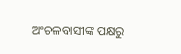ଅଂଚଳବାସୀଙ୍କ ପକ୍ଷରୁ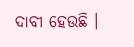ଦାବୀ ହେଉଛି ।